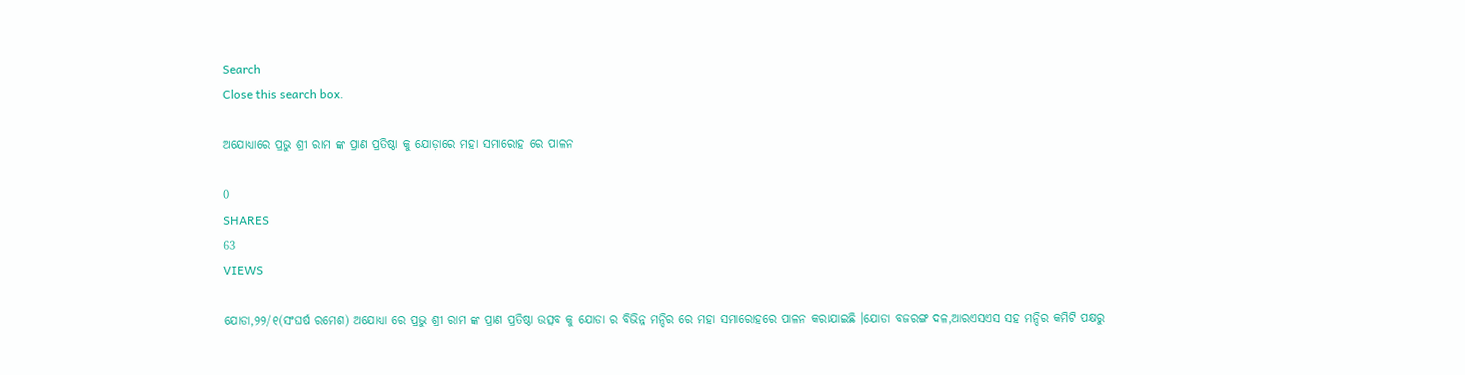Search
Close this search box.

ଅଯୋଧ୍ୟାରେ ପ୍ରଭୁ ଶ୍ରୀ ରାମ ଙ୍କ ପ୍ରାଣ ପ୍ରତିଷ୍ଠା କୁ ଯୋଡ଼ାରେ ମହା ସମାରୋହ ରେ ପାଳନ

0
SHARES
63
VIEWS

ଯୋଡା,୨୨/୧(ସଂଘର୍ଷ ରମେଶ) ଅଯୋଧ୍ୟା ରେ ପ୍ରଭୁ ଶ୍ରୀ ରାମ ଙ୍କ ପ୍ରାଣ ପ୍ରତିଷ୍ଠା ଉତ୍ସବ କୁ ଯୋଡା ର ବିଭିନ୍ନ ମନ୍ଦିର ରେ ମହା ସମାରୋହରେ ପାଳନ କରାଯାଇଛି ।ଯୋଡା ବଜରଙ୍ଗ ଦଳ,ଆରଏସଏସ ସହ ମନ୍ଦିର କମିଟି ପକ୍ଷରୁ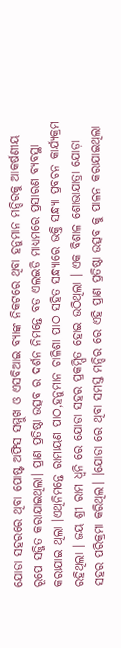ଯୋଡା ସହରରେ ଥିବା ପୋଷ୍ଟ ଅଫିସ ସମ୍ମୁଖ ଓ ଏସବିଆଇ ବ୍ୟାଙ୍କ ନିକଟରେ ଥିବା ହନୁମାନ ମନ୍ଦିରକୁ ଆକର୍ଷଣୀୟ ରୂପେ ସଜ୍ଜିତ କରାଯାଇଥିଲା। ପ୍ରାଣ ପ୍ରତିଷ୍ଠା ଉତ୍ସବ ର ଦର୍ଶନ ନିମନ୍ତେ ବଡ ଏଲଇଡି ମାଧ୍ୟମରେ ପ୍ରସାରଣ ବ୍ୟବସ୍ଥା କରାଯାଇ ଥିଲା ।ଏଥିନିମନ୍ତେ ରାମାୟଣ ପାଠ,ହନୁମାନ ଚାଳିଶା ପାଠ ସହିତ ସନ୍ଧ୍ୟାରେ ଭକ୍ତି ସନ୍ଧ୍ୟା ପ୍ରବଚନ କାର୍ଯ୍ୟକ୍ରମ ରହିଥିଲା । ଜୟ ଶ୍ରୀ ରାମ ଧ୍ଵନି ରେ ଯୋଡା ସହର ପ୍ରକମ୍ପିତ ହୋଇ ଉଠିଥିଲା । ଏକ ବିଶାଳ ଶୋଭାଯାତ୍ରା ଯୋଡ଼ା ସହର ପରିକ୍ରମା କରିଥିଲ। ।ଯୋଡା ରେ ଥିବା ସମସ୍ତ ମନ୍ଦିର ରେ ଏହି ପ୍ରାଣ ପ୍ରତିଷ୍ଠା ଉତ୍ସବ କୁ ପାଳନ କରାଯାଇଥିଲା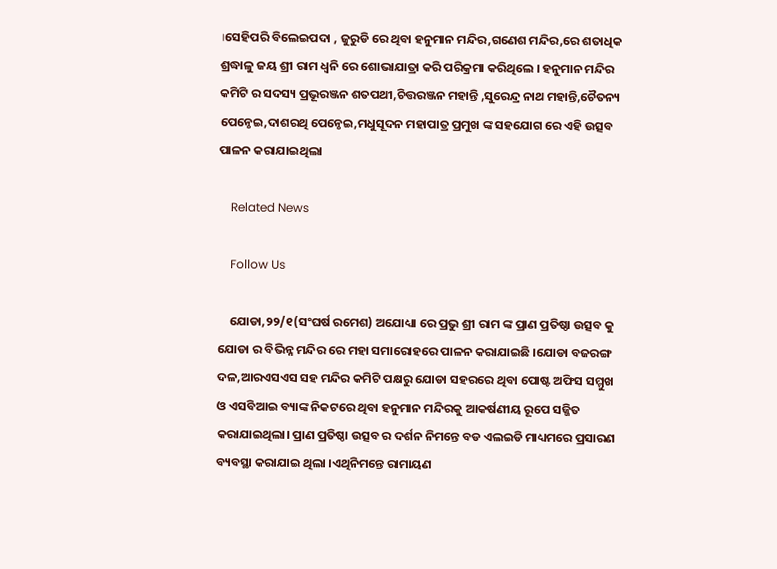।ସେହିପରି ବିଲେଇପଦା , ଜୁରୁଡି ରେ ଥିବା ହନୁମାନ ମନ୍ଦିର,ଗଣେଶ ମନ୍ଦିର,ରେ ଶତାଧିକ ଶ୍ରଦ୍ଧାଳୁ ଜୟ ଶ୍ରୀ ରାମ ଧ୍ବନି ରେ ଶୋଭାଯାତ୍ରା କରି ପରିକ୍ରମା କରିଥିଲେ । ହନୁମାନ ମନ୍ଦିର କମିଟି ର ସଦସ୍ୟ ପ୍ରଭୂରଞ୍ଜନ ଶତପଥୀ,ଚିତ୍ତରଞ୍ଜନ ମହାନ୍ତି ,ସୁରେନ୍ଦ୍ର ନାଥ ମହାନ୍ତି,ଚୈତନ୍ୟ ପେନ୍ଠେଇ,ଦାଶରଥି ପେନ୍ଠେଇ,ମଧୁସୂଦନ ମହାପାତ୍ର ପ୍ରମୁଖ ଙ୍କ ସହଯୋଗ ରେ ଏହି ଉତ୍ସବ ପାଳନ କରାଯାଇଥିଲା

    Related News

    Follow Us

    ଯୋଡା,୨୨/୧(ସଂଘର୍ଷ ରମେଶ) ଅଯୋଧ୍ୟା ରେ ପ୍ରଭୁ ଶ୍ରୀ ରାମ ଙ୍କ ପ୍ରାଣ ପ୍ରତିଷ୍ଠା ଉତ୍ସବ କୁ ଯୋଡା ର ବିଭିନ୍ନ ମନ୍ଦିର ରେ ମହା ସମାରୋହରେ ପାଳନ କରାଯାଇଛି ।ଯୋଡା ବଜରଙ୍ଗ ଦଳ,ଆରଏସଏସ ସହ ମନ୍ଦିର କମିଟି ପକ୍ଷରୁ ଯୋଡା ସହରରେ ଥିବା ପୋଷ୍ଟ ଅଫିସ ସମ୍ମୁଖ ଓ ଏସବିଆଇ ବ୍ୟାଙ୍କ ନିକଟରେ ଥିବା ହନୁମାନ ମନ୍ଦିରକୁ ଆକର୍ଷଣୀୟ ରୂପେ ସଜ୍ଜିତ କରାଯାଇଥିଲା। ପ୍ରାଣ ପ୍ରତିଷ୍ଠା ଉତ୍ସବ ର ଦର୍ଶନ ନିମନ୍ତେ ବଡ ଏଲଇଡି ମାଧ୍ୟମରେ ପ୍ରସାରଣ ବ୍ୟବସ୍ଥା କରାଯାଇ ଥିଲା ।ଏଥିନିମନ୍ତେ ରାମାୟଣ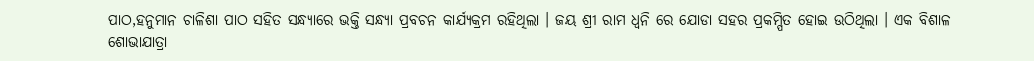ପାଠ,ହନୁମାନ ଚାଳିଶା ପାଠ ସହିତ ସନ୍ଧ୍ୟାରେ ଭକ୍ତି ସନ୍ଧ୍ୟା ପ୍ରବଚନ କାର୍ଯ୍ୟକ୍ରମ ରହିଥିଲା । ଜୟ ଶ୍ରୀ ରାମ ଧ୍ଵନି ରେ ଯୋଡା ସହର ପ୍ରକମ୍ପିତ ହୋଇ ଉଠିଥିଲା । ଏକ ବିଶାଳ ଶୋଭାଯାତ୍ରା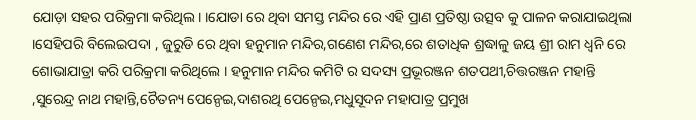ଯୋଡ଼ା ସହର ପରିକ୍ରମା କରିଥିଲ। ।ଯୋଡା ରେ ଥିବା ସମସ୍ତ ମନ୍ଦିର ରେ ଏହି ପ୍ରାଣ ପ୍ରତିଷ୍ଠା ଉତ୍ସବ କୁ ପାଳନ କରାଯାଇଥିଲା ।ସେହିପରି ବିଲେଇପଦା , ଜୁରୁଡି ରେ ଥିବା ହନୁମାନ ମନ୍ଦିର,ଗଣେଶ ମନ୍ଦିର,ରେ ଶତାଧିକ ଶ୍ରଦ୍ଧାଳୁ ଜୟ ଶ୍ରୀ ରାମ ଧ୍ବନି ରେ ଶୋଭାଯାତ୍ରା କରି ପରିକ୍ରମା କରିଥିଲେ । ହନୁମାନ ମନ୍ଦିର କମିଟି ର ସଦସ୍ୟ ପ୍ରଭୂରଞ୍ଜନ ଶତପଥୀ,ଚିତ୍ତରଞ୍ଜନ ମହାନ୍ତି ,ସୁରେନ୍ଦ୍ର ନାଥ ମହାନ୍ତି,ଚୈତନ୍ୟ ପେନ୍ଠେଇ,ଦାଶରଥି ପେନ୍ଠେଇ,ମଧୁସୂଦନ ମହାପାତ୍ର ପ୍ରମୁଖ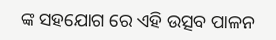ଙ୍କ ସହଯୋଗ ରେ ଏହି ଉତ୍ସବ ପାଳନ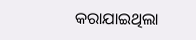କରାଯାଇଥିଲା